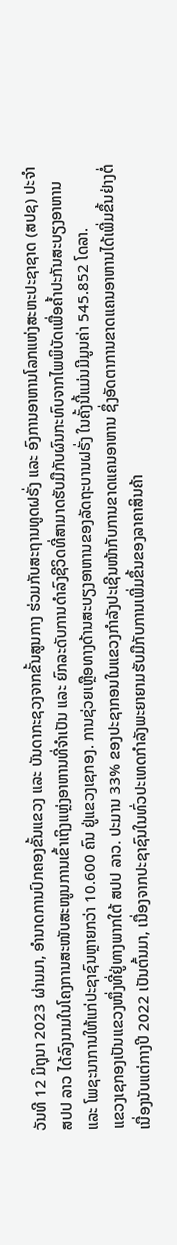ວັນທີ 12 ມິຖຸນາ 2023 ຜ່ານມາ, ອໍານາດການປົກຄອງຂັ້ນແຂວງ ແລະ ບັນດາກະຊວງຈາກຂັ້ນສູນກາງ ຮ່ວມກັບສະຖານທູດຝຣັ່ງ ແລະ ອົງການອາຫານໂລກແຫ່ງສະຫະປະຊາຊາດ (ສປຊ) ປະຈຳ ສປປ ລາວ ໄດ້ລົງນາມໃນໂຄງການສະໜັບສະໜູນການເຂົ້າເຖິງແຫຼ່ງອາຫານທີ່ຈຳເປັນ ແລະ ຍົກລະດັບການດໍາລົງຊີວິດທີ່ສາມາດຮັບມືກັບຜົນກະທົບຈາກໄພພິບັດເພື່ອຄໍ້າປະກັນສະບຽງອາຫານ ແລະ ໂພຊະນາການໃຫ້ແກ່ປະຊາຊົນຫຼາຍກວ່າ 10.600 ຄົນ ຢູ່ແຂວງເຊກອງ. ການຊ່ວຍເຫຼືອທາງດ້ານສະບຽງອາຫານຂອງລັດຖະບານຝຣັ່ງ ໃນຄັ້ງນີ້ແມ່ນມີມູນຄ່າ 545.852 ໂດລາ.
ແຂວງເຊກອງເປັນແຂວງໜຶ່ງທີ່ຢູ່ທາງພາກໃຕ້ ສປປ ລາວ. ປະມານ 33% ຂອງປະຊາກອນໃນແຂວງກໍາລັງປະເຊີນໜ້າກັບການຂາດແຄນອາຫານ ຊຶ່ງອັດຕາການຂາດແຄນອາຫານໄດ້ເພີ່ມຂຶ້ນຢ່າງຕໍ່ເນື່ອງນັບແຕ່ກາງປີ 2022 ເປັນຕົ້ນມາ, ເນື່ອງຈາກປະຊາຊົນໃນທົ່ວປະເທດກຳລັງພະຍາຍາມຮັບມືກັບການເພີ່ມຂຶ້ນຂອງລາຄາສິນຄ້າ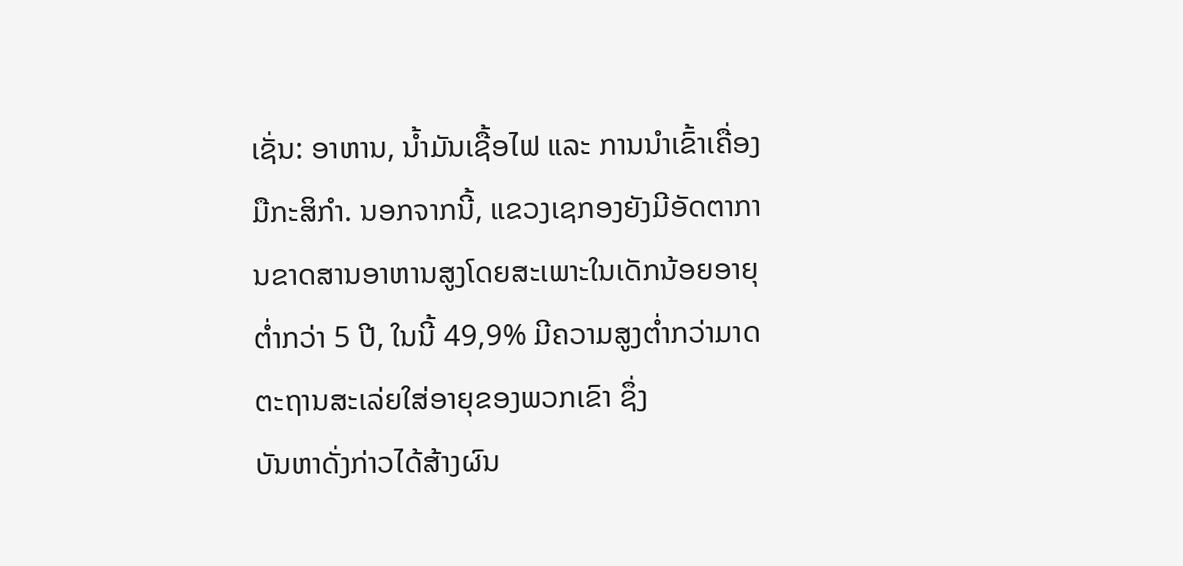ເຊັ່ນ: ອາຫານ, ນ້ຳມັນເຊື້ອໄຟ ແລະ ການນໍາເຂົ້າເຄື່ອງມືກະສິກໍາ. ນອກຈາກນີ້, ແຂວງເຊກອງຍັງມີອັດຕາການຂາດສານອາຫານສູງໂດຍສະເພາະໃນເດັກນ້ອຍອາຍຸຕໍ່າກວ່າ 5 ປີ, ໃນນີ້ 49,9% ມີຄວາມສູງຕໍ່າກວ່າມາດຕະຖານສະເລ່ຍໃສ່ອາຍຸຂອງພວກເຂົາ ຊຶ່ງ
ບັນຫາດັ່ງກ່າວໄດ້ສ້າງຜົນ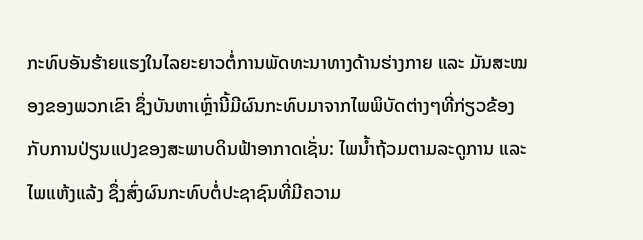ກະທົບອັນຮ້າຍແຮງໃນໄລຍະຍາວຕໍ່ການພັດທະນາທາງດ້ານຮ່າງກາຍ ແລະ ມັນສະໝອງຂອງພວກເຂົາ ຊຶ່ງບັນຫາເຫຼົ່ານີ້ມີຜົນກະທົບມາຈາກໄພພິບັດຕ່າງໆທີ່ກ່ຽວຂ້ອງກັບການປ່ຽນແປງຂອງສະພາບດິນຟ້າອາກາດເຊັ່ນ: ໄພນໍ້າຖ້ວມຕາມລະດູການ ແລະ ໄພແຫ້ງແລ້ງ ຊຶ່ງສົ່ງຜົນກະທົບຕໍ່ປະຊາຊົນທີ່ມີຄວາມ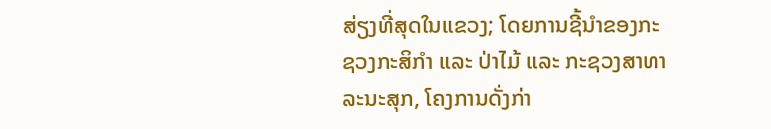ສ່ຽງທີ່ສຸດໃນແຂວງ; ໂດຍການຊີ້ນໍາຂອງກະຊວງກະສິກໍາ ແລະ ປ່າໄມ້ ແລະ ກະຊວງສາທາລະນະສຸກ, ໂຄງການດັ່ງກ່າ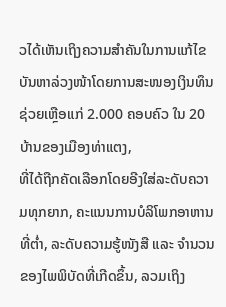ວໄດ້ເຫັນເຖິງຄວາມສຳຄັນໃນການແກ້ໄຂບັນຫາລ່ວງໜ້າໂດຍການສະໜອງເງິນທຶນຊ່ວຍເຫຼືອແກ່ 2.000 ຄອບຄົວ ໃນ 20 ບ້ານຂອງເມືອງທ່າແຕງ,
ທີ່ໄດ້ຖືກຄັດເລືອກໂດຍອີງໃສ່ລະດັບຄວາມທຸກຍາກ, ຄະແນນການບໍລິໂພກອາຫານທີ່ຕໍ່າ, ລະດັບຄວາມຮູ້ໜັງສື ແລະ ຈໍານວນຂອງໄພພິບັດທີ່ເກີດຂຶ້ນ, ລວມເຖິງ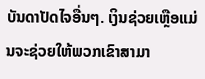ບັນດາປັດໄຈອື່ນໆ. ເງິນຊ່ວຍເຫຼືອແມ່ນຈະຊ່ວຍໃຫ້ພວກເຂົາສາມາ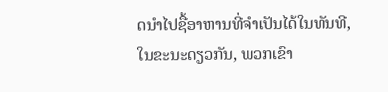ດນຳໄປຊື້ອາຫານທີ່ຈຳເປັນໄດ້ໃນທັນທີ, ໃນຂະນະດຽວກັນ, ພວກເຂົາ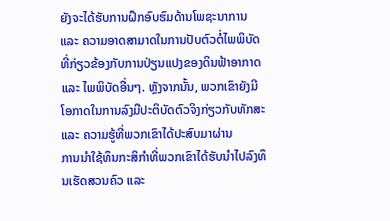ຍັງຈະໄດ້ຮັບການຝຶກອົບຮົມດ້ານໂພຊະນາການ ແລະ ຄວາມອາດສາມາດໃນການປັບຕົວຕໍ່ໄພພິບັດທີ່ກ່ຽວຂ້ອງກັບການປ່ຽນແປງຂອງດິນຟ້າອາກາດ ແລະ ໄພພິບັດອື່ນໆ. ຫຼັງຈາກນັ້ນ, ພວກເຂົາຍັງມີໂອກາດໃນການລົງມືປະຕິບັດຕົວຈິງກ່ຽວກັບທັກສະ ແລະ ຄວາມຮູ້ທີ່ພວກເຂົາໄດ້ປະສົບມາຜ່ານ
ການນຳໃຊ້ທຶນກະສິກຳທີ່ພວກເຂົາໄດ້ຮັບນຳໄປລົງທຶນເຮັດສວນຄົວ ແລະ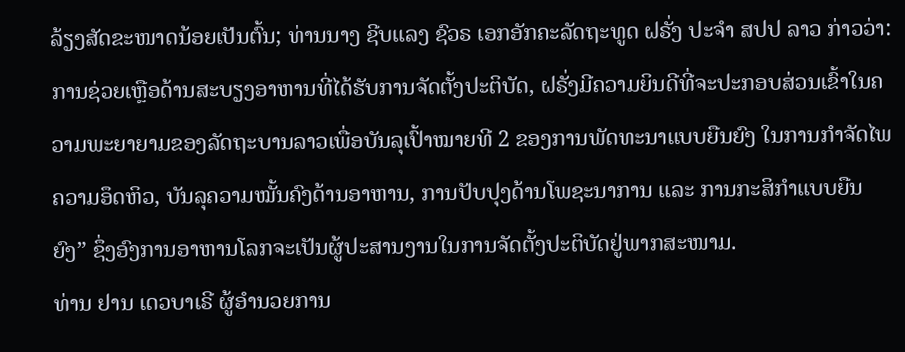ລ້ຽງສັດຂະໜາດນ້ອຍເປັນຕົ້ນ; ທ່ານນາງ ຊີບແລງ ຊົວຣ ເອກອັກຄະລັດຖະທູດ ຝຣັ່ງ ປະຈຳ ສປປ ລາວ ກ່າວວ່າ: ການຊ່ວຍເຫຼືອດ້ານສະບຽງອາຫານທີ່ໄດ້ຮັບການຈັດຕັ້ງປະຕິບັດ, ຝຣັ່ງມີຄວາມຍິນດີທີ່ຈະປະກອບສ່ວນເຂົ້າໃນຄວາມພະຍາຍາມຂອງລັດຖະບານລາວເພື່ອບັນລຸເປົ້າໝາຍທີ 2 ຂອງການພັດທະນາແບບຍືນຍົງ ໃນການກຳຈັດໄພຄວາມອຶດຫິວ, ບັນລຸຄວາມໝັ້ນຄົງດ້ານອາຫານ, ການປັບປຸງດ້ານໂພຊະນາການ ແລະ ການກະສິກຳແບບຍືນຍົງ” ຊຶ່ງອົງການອາຫານໂລກຈະເປັນຜູ້ປະສານງານໃນການຈັດຕັ້ງປະຕິບັດຢູ່ພາກສະໜາມ.
ທ່ານ ຢານ ເດວບາເຣີ ຜູ້ອຳນວຍການ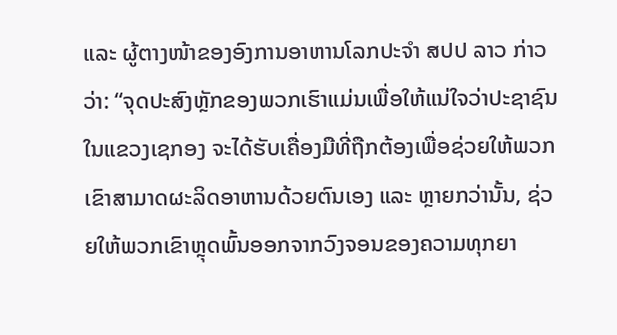ແລະ ຜູ້ຕາງໜ້າຂອງອົງການອາຫານໂລກປະຈຳ ສປປ ລາວ ກ່າວວ່າ: “ຈຸດປະສົງຫຼັກຂອງພວກເຮົາແມ່ນເພື່ອໃຫ້ແນ່ໃຈວ່າປະຊາຊົນໃນແຂວງເຊກອງ ຈະໄດ້ຮັບເຄື່ອງມືທີ່ຖືກຕ້ອງເພື່ອຊ່ວຍໃຫ້ພວກເຂົາສາມາດຜະລິດອາຫານດ້ວຍຕົນເອງ ແລະ ຫຼາຍກວ່ານັ້ນ, ຊ່ວຍໃຫ້ພວກເຂົາຫຼຸດພົ້ນອອກຈາກວົງຈອນຂອງຄວາມທຸກຍາ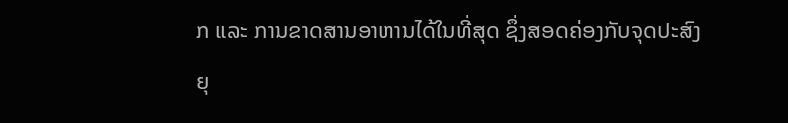ກ ແລະ ການຂາດສານອາຫານໄດ້ໃນທີ່ສຸດ ຊຶ່ງສອດຄ່ອງກັບຈຸດປະສົງຍຸ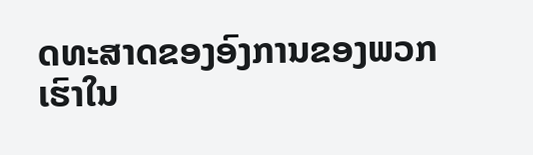ດທະສາດຂອງອົງການຂອງພວກເຮົາໃນ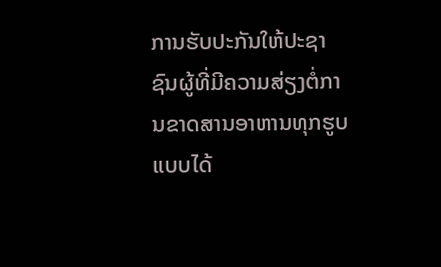ການຮັບປະກັນໃຫ້ປະຊາຊົນຜູ້ທີ່ມີຄວາມສ່ຽງຕໍ່ການຂາດສານອາຫານທຸກຮູບແບບໄດ້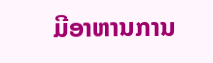ມີອາຫານການ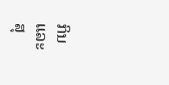ກິນ ແລະ ສຸ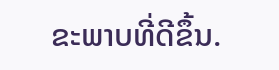ຂະພາບທີ່ດີຂຶ້ນ.